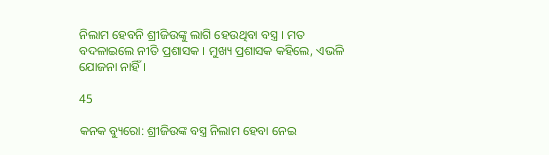ନିଲାମ ହେବନି ଶ୍ରୀଜିଉଙ୍କୁ ଲାଗି ହେଉଥିବା ବସ୍ତ୍ର । ମତ ବଦଳାଇଲେ ନୀତି ପ୍ରଶାସକ । ମୁଖ୍ୟ ପ୍ରଶାସକ କହିଲେ, ଏଭଳି ଯୋଜନା ନାହିଁ ।

45

କନକ ବ୍ୟୁରୋ: ଶ୍ରୀଜିଉଙ୍କ ବସ୍ତ୍ର ନିଲାମ ହେବା ନେଇ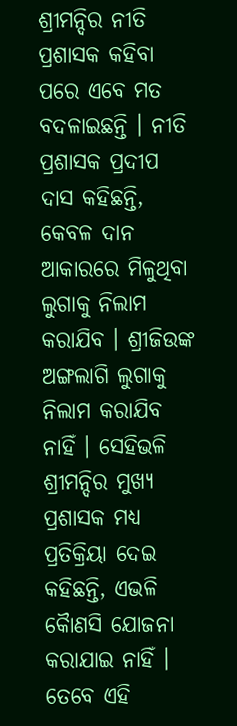ଶ୍ରୀମନ୍ଦିର ନୀତି ପ୍ରଶାସକ କହିବା ପରେ ଏବେ ମତ ବଦଳାଇଛନ୍ତି । ନୀତି ପ୍ରଶାସକ ପ୍ରଦୀପ ଦାସ କହିଛନ୍ତି, କେବଳ ଦାନ ଆକାରରେ ମିଳୁଥିବା ଲୁଗାକୁ ନିଲାମ କରାଯିବ । ଶ୍ରୀଜିଉଙ୍କ ଅଙ୍ଗଲାଗି ଲୁଗାକୁ ନିଲାମ କରାଯିବ ନାହିଁ । ସେହିଭଳି ଶ୍ରୀମନ୍ଦିର ମୁଖ୍ୟ ପ୍ରଶାସକ ମଧ୍ୟ ପ୍ରତିକ୍ରିୟା ଦେଇ କହିଛନ୍ତି, ଏଭଳି କୈାଣସି ଯୋଜନା କରାଯାଇ ନାହିଁ । ତେବେ ଏହି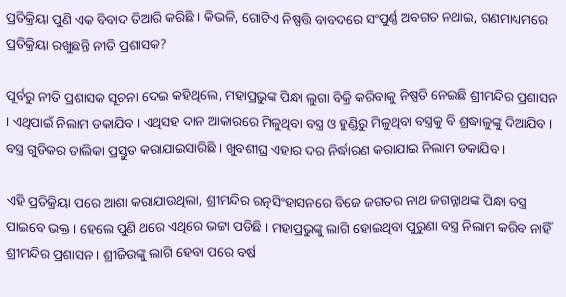ପ୍ରତିକ୍ରିୟା ପୁଣି ଏକ ବିବାଦ ତିଆରି କରିଛି । କିଭଳି, ଗୋଟିଏ ନିଷ୍ପତ୍ତି ବାବଦରେ ସଂପୁର୍ଣ୍ଣ ଅବଗତ ନଥାଇ, ଗଣମାଧ୍ୟମରେ ପ୍ରତିକ୍ରିୟା ରଖୁଛନ୍ତି ନୀତି ପ୍ରଶାସକ?

ପୂର୍ବରୁ ନୀତି ପ୍ରଶାସକ ସୂଚନା ଦେଇ କହିଥିଲେ, ମହାପ୍ରଭୁଙ୍କ ପିନ୍ଧା ଲୁଗା ବିକ୍ରି କରିବାକୁ ନିଷ୍ପତି ନେଇଛି ଶ୍ରୀମନ୍ଦିର ପ୍ରଶାସନ । ଏଥିପାଇଁ ନିଲାମ ଡକାଯିବ । ଏଥିସହ ଦାନ ଆକାରରେ ମିଳୁଥିବା ବସ୍ତ୍ର ଓ ହୁଣ୍ଡିରୁ ମିଳୁଥିବା ବସ୍ତ୍ରକୁ ବି ଶ୍ରଦ୍ଧାଳୁଙ୍କୁ ଦିଆଯିବ । ବସ୍ତ୍ର ଗୁଡିକର ତାଲିକା ପ୍ରସ୍ତୁତ କରାଯାଇସାରିଛି । ଖୁବଶୀଘ୍ର ଏହାର ଦର ନିର୍ଦ୍ଧାରଣ କରାଯାଇ ନିଲାମ ଡକାଯିବ ।

ଏହି ପ୍ରତିକ୍ରିୟା ପରେ ଆଶା କରାଯାଉଥିଲା, ଶ୍ରୀମନ୍ଦିର ରତ୍ନସିଂହାସନରେ ବିଜେ ଜଗତର ନାଥ ଜଗନ୍ନାଥଙ୍କ ପିନ୍ଧା ବସ୍ତ୍ର ପାଇବେ ଭକ୍ତ । ହେଲେ ପୁଣି ଥରେ ଏଥିରେ ଭଟ୍ଟା ପଡିଛି । ମହାପ୍ରଭୁଙ୍କୁ ଲାଗି ହୋଇଥିବା ପୁରୁଣା ବସ୍ତ୍ର ନିଲାମ କରିବ ନାହିଁ ଶ୍ରୀମନ୍ଦିର ପ୍ରଶାସନ । ଶ୍ରୀଜିଉଙ୍କୁ ଲାଗି ହେବା ପରେ ବର୍ଷ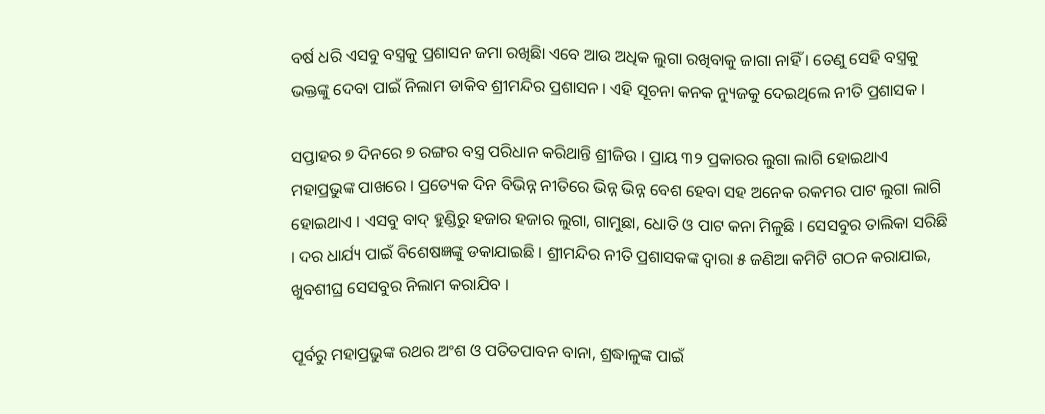ବର୍ଷ ଧରି ଏସବୁ ବସ୍ତ୍ରକୁ ପ୍ରଶାସନ ଜମା ରଖିଛିା ଏବେ ଆଉ ଅଧିକ ଲୁଗା ରଖିବାକୁ ଜାଗା ନାହିଁ । ତେଣୁ ସେହି ବସ୍ତ୍ରକୁ ଭକ୍ତଙ୍କୁ ଦେବା ପାଇଁ ନିଲାମ ଡାକିବ ଶ୍ରୀମନ୍ଦିର ପ୍ରଶାସନ । ଏହି ସୂଚନା କନକ ନ୍ୟୁଜକୁ ଦେଇଥିଲେ ନୀତି ପ୍ରଶାସକ ।

ସପ୍ତାହର ୭ ଦିନରେ ୭ ରଙ୍ଗର ବସ୍ତ୍ର ପରିଧାନ କରିଥାନ୍ତି ଶ୍ରୀଜିଉ । ପ୍ରାୟ ୩୨ ପ୍ରକାରର ଲୁଗା ଲାଗି ହୋଇଥାଏ ମହାପ୍ରଭୁଙ୍କ ପାଖରେ । ପ୍ରତ୍ୟେକ ଦିନ ବିଭିନ୍ନ ନୀତିରେ ଭିନ୍ନ ଭିନ୍ନ ବେଶ ହେବା ସହ ଅନେକ ରକମର ପାଟ ଲୁଗା ଲାଗି ହୋଇଥାଏ । ଏସବୁ ବାଦ୍ ହୁଣ୍ଡିରୁ ହଜାର ହଜାର ଲୁଗା, ଗାମୁଛା, ଧୋତି ଓ ପାଟ କନା ମିଳୁଛି । ସେସବୁର ତାଲିକା ସରିଛି । ଦର ଧାର୍ଯ୍ୟ ପାଇଁ ବିଶେଷଜ୍ଞଙ୍କୁ ଡକାଯାଇଛି । ଶ୍ରୀମନ୍ଦିର ନୀତି ପ୍ରଶାସକଙ୍କ ଦ୍ୱାରା ୫ ଜଣିଆ କମିଟି ଗଠନ କରାଯାଇ, ଖୁବଶୀଘ୍ର ସେସବୁର ନିଲାମ କରାଯିବ ।

ପୂର୍ବରୁ ମହାପ୍ରଭୁଙ୍କ ରଥର ଅଂଶ ଓ ପତିତପାବନ ବାନା, ଶ୍ରଦ୍ଧାଳୁଙ୍କ ପାଇଁ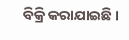ବିକ୍ରି କରାଯାଇଛି ।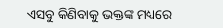ଏସବୁ କିଣିବାକୁ ଭକ୍ତଙ୍କ ମଧ୍ୟରେ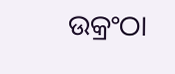ଉକ୍ରଂଠା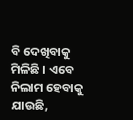ବି ଦେଖିବାକୁ ମିଳିଛି । ଏବେ ନିଲାମ ହେବାକୁ ଯାଉଛି,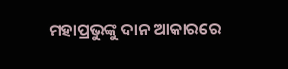ମହାପ୍ରଭୁଙ୍କୁ ଦାନ ଆକାରରେ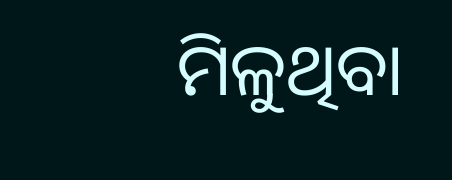ମିଳୁଥିବା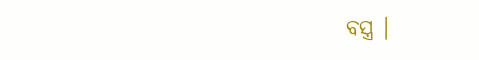ବସ୍ତ୍ର ।